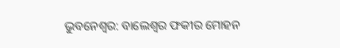ଭୁବନେଶ୍ୱର: ବାଲେଶ୍ୱର ଫକୀର ମୋହନ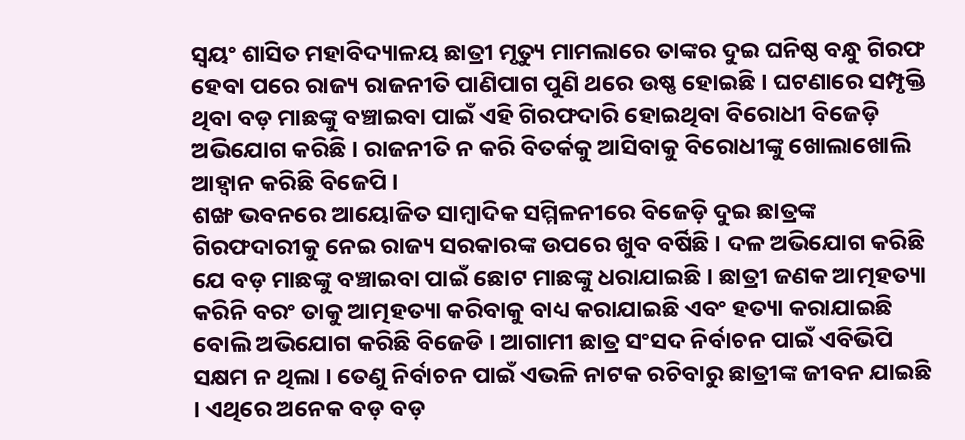ସ୍ୱୟଂ ଶାସିତ ମହାବିଦ୍ୟାଳୟ ଛାତ୍ରୀ ମୃତ୍ୟୁ ମାମଲାରେ ତାଙ୍କର ଦୁଇ ଘନିଷ୍ଠ ବନ୍ଧୁ ଗିରଫ ହେବା ପରେ ରାଜ୍ୟ ରାଜନୀତି ପାଣିପାଗ ପୁଣି ଥରେ ଉଷ୍ଣ ହୋଇଛି । ଘଟଣାରେ ସମ୍ପୃକ୍ତି ଥିବା ବଡ଼ ମାଛଙ୍କୁ ବଞ୍ଚାଇବା ପାଇଁ ଏହି ଗିରଫଦାରି ହୋଇଥିବା ବିରୋଧୀ ବିଜେଡ଼ି ଅଭିଯୋଗ କରିଛି । ରାଜନୀତି ନ କରି ବିତର୍କକୁ ଆସିବାକୁ ବିରୋଧୀଙ୍କୁ ଖୋଲାଖୋଲି ଆହ୍ୱାନ କରିଛି ବିଜେପି ।
ଶଙ୍ଖ ଭବନରେ ଆୟୋଜିତ ସାମ୍ବାଦିକ ସମ୍ମିଳନୀରେ ବିଜେଡ଼ି ଦୁଇ ଛାତ୍ରଙ୍କ ଗିରଫଦାରୀକୁ ନେଇ ରାଜ୍ୟ ସରକାରଙ୍କ ଉପରେ ଖୁବ ବର୍ଷିଛି । ଦଳ ଅଭିଯୋଗ କରିଛି ଯେ ବଡ଼ ମାଛଙ୍କୁ ବଞ୍ଚାଇବା ପାଇଁ ଛୋଟ ମାଛଙ୍କୁ ଧରାଯାଇଛି । ଛାତ୍ରୀ ଜଣକ ଆତ୍ମହତ୍ୟା କରିନି ବରଂ ତାକୁ ଆତ୍ମହତ୍ୟା କରିବାକୁ ବାଧ୍ୟ କରାଯାଇଛି ଏବଂ ହତ୍ୟା କରାଯାଇଛି ବୋଲି ଅଭିଯୋଗ କରିଛି ବିଜେଡି । ଆଗାମୀ ଛାତ୍ର ସଂସଦ ନିର୍ବାଚନ ପାଇଁ ଏବିଭିପି ସକ୍ଷମ ନ ଥିଲା । ତେଣୁ ନିର୍ବାଚନ ପାଇଁ ଏଭଳି ନାଟକ ରଚିବାରୁ ଛାତ୍ରୀଙ୍କ ଜୀବନ ଯାଇଛି । ଏଥିରେ ଅନେକ ବଡ଼ ବଡ଼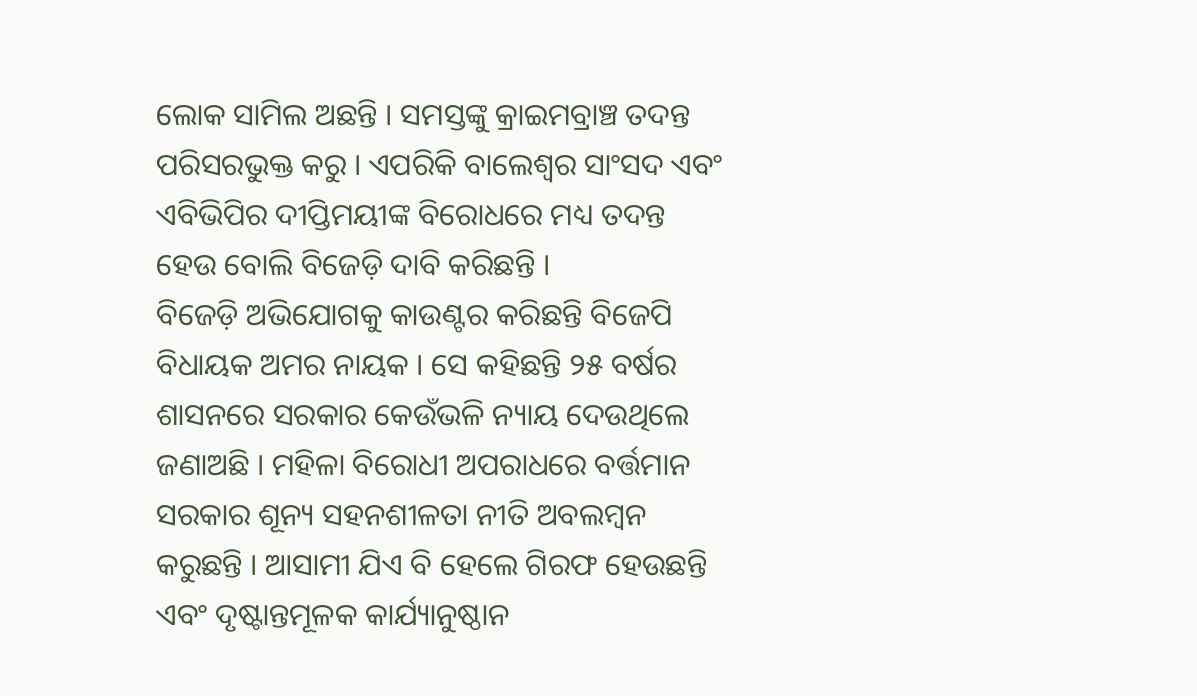ଲୋକ ସାମିଲ ଅଛନ୍ତି । ସମସ୍ତଙ୍କୁ କ୍ରାଇମବ୍ରାଞ୍ଚ ତଦନ୍ତ ପରିସରଭୁକ୍ତ କରୁ । ଏପରିକି ବାଲେଶ୍ୱର ସାଂସଦ ଏବଂ ଏବିଭିପିର ଦୀପ୍ତିମୟୀଙ୍କ ବିରୋଧରେ ମଧ୍ୟ ତଦନ୍ତ ହେଉ ବୋଲି ବିଜେଡ଼ି ଦାବି କରିଛନ୍ତି ।
ବିଜେଡ଼ି ଅଭିଯୋଗକୁ କାଉଣ୍ଟର କରିଛନ୍ତି ବିଜେପି ବିଧାୟକ ଅମର ନାୟକ । ସେ କହିଛନ୍ତି ୨୫ ବର୍ଷର ଶାସନରେ ସରକାର କେଉଁଭଳି ନ୍ୟାୟ ଦେଉଥିଲେ ଜଣାଅଛି । ମହିଳା ବିରୋଧୀ ଅପରାଧରେ ବର୍ତ୍ତମାନ ସରକାର ଶୂନ୍ୟ ସହନଶୀଳତା ନୀତି ଅବଲମ୍ବନ କରୁଛନ୍ତି । ଆସାମୀ ଯିଏ ବି ହେଲେ ଗିରଫ ହେଉଛନ୍ତି ଏବଂ ଦୃଷ୍ଟାନ୍ତମୂଳକ କାର୍ଯ୍ୟାନୁଷ୍ଠାନ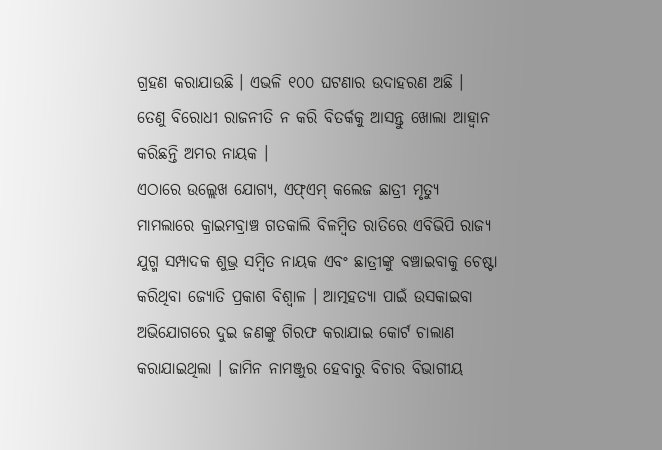ଗ୍ରହଣ କରାଯାଉଛି । ଏଭଳି ୧୦୦ ଘଟଣାର ଉଦାହରଣ ଅଛି । ତେଣୁ ବିରୋଧୀ ରାଜନୀତି ନ କରି ବିତର୍କକୁ ଆସନ୍ତୁ ଖୋଲା ଆହ୍ୱାନ କରିଛନ୍ତି ଅମର ନାୟକ ।
ଏଠାରେ ଉଲ୍ଲେଖ ଯୋଗ୍ୟ, ଏଫ୍ଏମ୍ କଲେଜ ଛାତ୍ରୀ ମୃତ୍ୟୁ ମାମଲାରେ କ୍ରାଇମବ୍ରାଞ୍ଚ ଗତକାଲି ବିଳମ୍ବିତ ରାତିରେ ଏବିଭିପି ରାଜ୍ୟ ଯୁଗ୍ମ ସମ୍ପାଦକ ଶୁଭ୍ର ସମ୍ବିତ ନାୟକ ଏବଂ ଛାତ୍ରୀଙ୍କୁ ବଞ୍ଚାଇବାକୁ ଚେଷ୍ଟା କରିଥିବା ଜ୍ୟୋତି ପ୍ରକାଶ ବିଶ୍ୱାଳ । ଆତ୍ମହତ୍ୟା ପାଇଁ ଉସକାଇବା ଅଭିଯୋଗରେ ଦୁଇ ଜଣଙ୍କୁ ଗିରଫ କରାଯାଇ କୋର୍ଟ ଚାଲାଣ କରାଯାଇଥିଲା । ଜାମିନ ନାମଞ୍ଜୁର ହେବାରୁ ବିଚାର ବିଭାଗୀୟ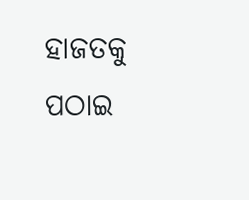ହାଜତକୁ ପଠାଇ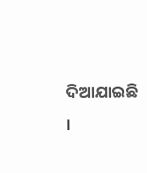ଦିଆଯାଇଛି ।